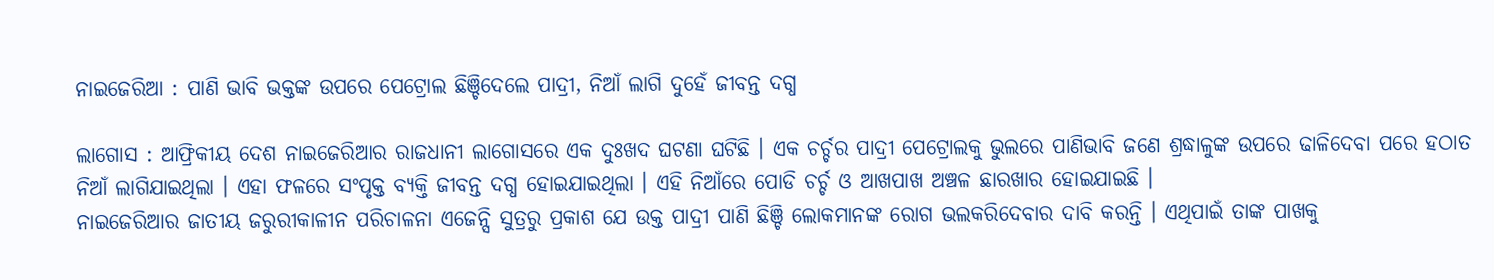ନାଇଜେରିଆ : ପାଣି ଭାବି ଭକ୍ତଙ୍କ ଉପରେ ପେଟ୍ରୋଲ ଛିଞ୍ଚିଦେଲେ ପାଦ୍ରୀ, ନିଆଁ ଲାଗି ଦୁହେଁ ଜୀବନ୍ତ ଦଗ୍ଧ

ଲାଗୋସ : ଆଫ୍ରିକୀୟ ଦେଶ ନାଇଜେରିଆର ରାଜଧାନୀ ଲାଗୋସରେ ଏକ ଦୁଃଖଦ ଘଟଣା ଘଟିଛି । ଏକ ଚର୍ଚ୍ଚର ପାଦ୍ରୀ ପେଟ୍ରୋଲକୁ ଭୁଲରେ ପାଣିଭାବି ଜଣେ ଶ୍ରଦ୍ଧାଳୁଙ୍କ ଉପରେ ଢାଳିଦେବା ପରେ ହଠାତ ନିଆଁ ଲାଗିଯାଇଥିଲା । ଏହା ଫଳରେ ସଂପୃକ୍ତ ବ୍ୟକ୍ତି ଜୀବନ୍ତ ଦଗ୍ଧ ହୋଇଯାଇଥିଲା । ଏହି ନିଆଁରେ ପୋଡି ଚର୍ଚ୍ଚ ଓ ଆଖପାଖ ଅଞ୍ଚଳ ଛାରଖାର ହୋଇଯାଇଛି ।
ନାଇଜେରିଆର ଜାତୀୟ ଜରୁରୀକାଳୀନ ପରିଚାଳନା ଏଜେନ୍ସି ସୁତ୍ରରୁ ପ୍ରକାଶ ଯେ ଉକ୍ତ ପାଦ୍ରୀ ପାଣି ଛିଞ୍ଚି ଲୋକମାନଙ୍କ ରୋଗ ଭଲକରିଦେବାର ଦାବି କରନ୍ତି । ଏଥିପାଇଁ ତାଙ୍କ ପାଖକୁ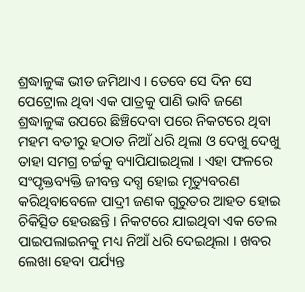ଶ୍ରଦ୍ଧାଳୁଙ୍କ ଭୀଡ ଜମିଥାଏ । ତେବେ ସେ ଦିନ ସେ ପେଟ୍ରୋଲ ଥିବା ଏକ ପାତ୍ରକୁ ପାଣି ଭାବି ଜଣେ ଶ୍ରଦ୍ଧାଳୁଙ୍କ ଉପରେ ଛିଞ୍ଚିଦେବା ପରେ ନିକଟରେ ଥିବା ମହମ ବତୀରୁ ହଠାତ ନିଆଁ ଧରି ଥିଲା ଓ ଦେଖୁ ଦେଖୁ ତାହା ସମଗ୍ର ଚର୍ଚ୍ଚକୁ ବ୍ୟାପିଯାଇଥିଲା । ଏହା ଫଳରେ ସଂପୃକ୍ତବ୍ୟକ୍ତି ଜୀବନ୍ତ ଦଗ୍ଧ ହୋଇ ମୃତ୍ୟୁବରଣ କରିଥିବାବେଳେ ପାଦ୍ରୀ ଜଣକ ଗୁରୁତର ଆହତ ହୋଇ ଚିକିତ୍ସିତ ହେଉଛନ୍ତି । ନିକଟରେ ଯାଇଥିବା ଏକ ତେଲ ପାଇପଲାଇନକୁ ମଧ୍ୟ ନିଆଁ ଧରି ଦେଇଥିଲା । ଖବର ଲେଖା ହେବା ପର୍ଯ୍ୟନ୍ତ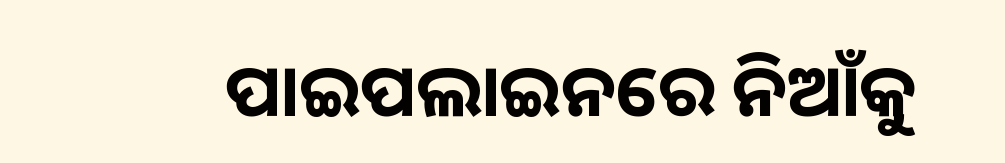ପାଇପଲାଇନରେ ନିଆଁକୁ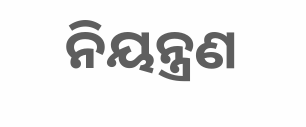ନିୟନ୍ତ୍ରଣ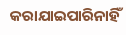କରାଯାଇପାରିନାହିଁ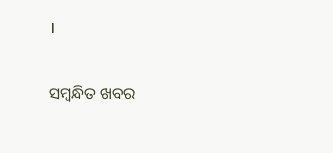।

ସମ୍ବନ୍ଧିତ ଖବର